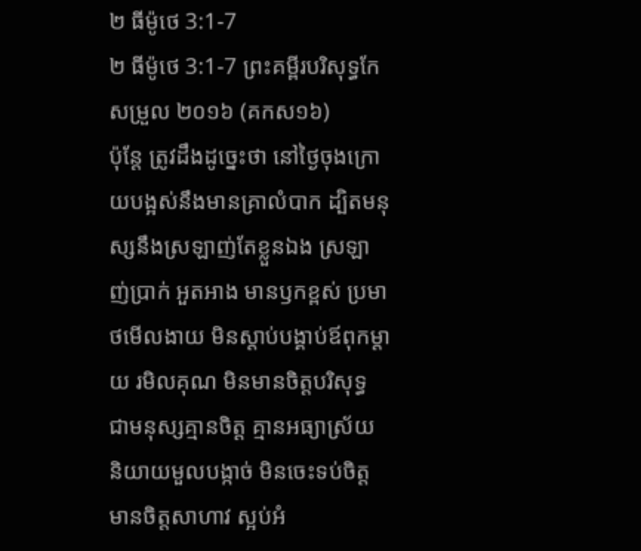២ ធីម៉ូថេ 3:1-7
២ ធីម៉ូថេ 3:1-7 ព្រះគម្ពីរបរិសុទ្ធកែសម្រួល ២០១៦ (គកស១៦)
ប៉ុន្ដែ ត្រូវដឹងដូច្នេះថា នៅថ្ងៃចុងក្រោយបង្អស់នឹងមានគ្រាលំបាក ដ្បិតមនុស្សនឹងស្រឡាញ់តែខ្លួនឯង ស្រឡាញ់ប្រាក់ អួតអាង មានឫកខ្ពស់ ប្រមាថមើលងាយ មិនស្តាប់បង្គាប់ឪពុកម្តាយ រមិលគុណ មិនមានចិត្តបរិសុទ្ធ ជាមនុស្សគ្មានចិត្ត គ្មានអធ្យាស្រ័យ និយាយមួលបង្កាច់ មិនចេះទប់ចិត្ត មានចិត្តសាហាវ ស្អប់អំ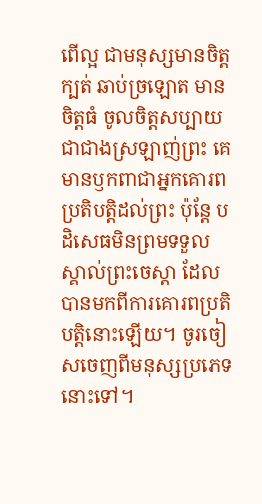ពើល្អ ជាមនុស្សមានចិត្តក្បត់ ឆាប់ច្រឡោត មានចិត្តធំ ចូលចិត្តសប្បាយជាជាងស្រឡាញ់ព្រះ គេមានឫកពាជាអ្នកគោរពប្រតិបត្តិដល់ព្រះ ប៉ុន្តែ បដិសេធមិនព្រមទទួលស្គាល់ព្រះចេស្តា ដែលបានមកពីការគោរពប្រតិបត្តិនោះឡើយ។ ចូរចៀសចេញពីមនុស្សប្រភេទនោះទៅ។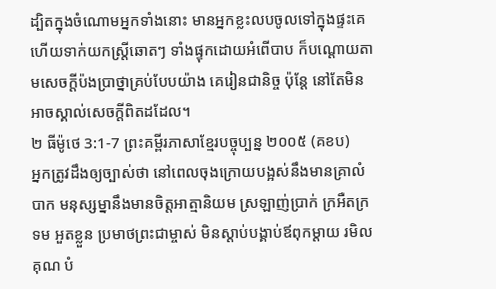ដ្បិតក្នុងចំណោមអ្នកទាំងនោះ មានអ្នកខ្លះលបចូលទៅក្នុងផ្ទះគេ ហើយទាក់យកស្ត្រីឆោតៗ ទាំងផ្ទុកដោយអំពើបាប ក៏បណ្តោយតាមសេចក្ដីប៉ងប្រាថ្នាគ្រប់បែបយ៉ាង គេរៀនជានិច្ច ប៉ុន្តែ នៅតែមិនអាចស្គាល់សេចក្ដីពិតដដែល។
២ ធីម៉ូថេ 3:1-7 ព្រះគម្ពីរភាសាខ្មែរបច្ចុប្បន្ន ២០០៥ (គខប)
អ្នកត្រូវដឹងឲ្យច្បាស់ថា នៅពេលចុងក្រោយបង្អស់នឹងមានគ្រាលំបាក មនុស្សម្នានឹងមានចិត្តអាត្មានិយម ស្រឡាញ់ប្រាក់ ក្រអឺតក្រទម អួតខ្លួន ប្រមាថព្រះជាម្ចាស់ មិនស្ដាប់បង្គាប់ឪពុកម្ដាយ រមិលគុណ បំ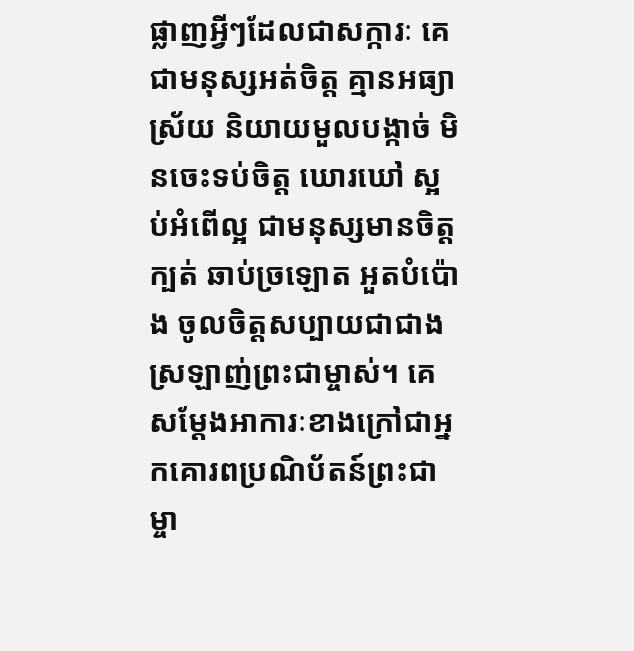ផ្លាញអ្វីៗដែលជាសក្ការៈ គេជាមនុស្សអត់ចិត្ត គ្មានអធ្យាស្រ័យ និយាយមួលបង្កាច់ មិនចេះទប់ចិត្ត ឃោរឃៅ ស្អប់អំពើល្អ ជាមនុស្សមានចិត្តក្បត់ ឆាប់ច្រឡោត អួតបំប៉ោង ចូលចិត្តសប្បាយជាជាងស្រឡាញ់ព្រះជាម្ចាស់។ គេសម្តែងអាការៈខាងក្រៅជាអ្នកគោរពប្រណិប័តន៍ព្រះជាម្ចា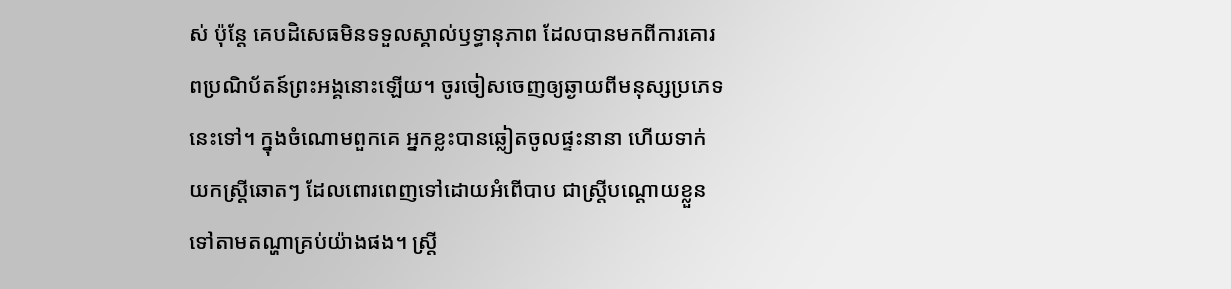ស់ ប៉ុន្តែ គេបដិសេធមិនទទួលស្គាល់ឫទ្ធានុភាព ដែលបានមកពីការគោរពប្រណិប័តន៍ព្រះអង្គនោះឡើយ។ ចូរចៀសចេញឲ្យឆ្ងាយពីមនុស្សប្រភេទនេះទៅ។ ក្នុងចំណោមពួកគេ អ្នកខ្លះបានឆ្លៀតចូលផ្ទះនានា ហើយទាក់យកស្ត្រីឆោតៗ ដែលពោរពេញទៅដោយអំពើបាប ជាស្ត្រីបណ្ដោយខ្លួនទៅតាមតណ្ហាគ្រប់យ៉ាងផង។ ស្ត្រី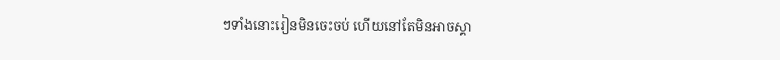ៗទាំងនោះរៀនមិនចេះចប់ ហើយនៅតែមិនអាចស្គា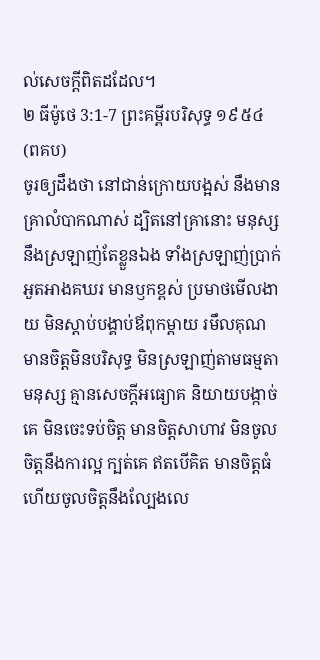ល់សេចក្ដីពិតដដែល។
២ ធីម៉ូថេ 3:1-7 ព្រះគម្ពីរបរិសុទ្ធ ១៩៥៤ (ពគប)
ចូរឲ្យដឹងថា នៅជាន់ក្រោយបង្អស់ នឹងមានគ្រាលំបាកណាស់ ដ្បិតនៅគ្រានោះ មនុស្សនឹងស្រឡាញ់តែខ្លួនឯង ទាំងស្រឡាញ់ប្រាក់ អួតអាងគឃរ មានឫកខ្ពស់ ប្រមាថមើលងាយ មិនស្តាប់បង្គាប់ឪពុកម្តាយ រមឹលគុណ មានចិត្តមិនបរិសុទ្ធ មិនស្រឡាញ់តាមធម្មតាមនុស្ស គ្មានសេចក្ដីអធ្យោគ និយាយបង្កាច់គេ មិនចេះទប់ចិត្ត មានចិត្តសាហាវ មិនចូលចិត្តនឹងការល្អ ក្បត់គេ ឥតបើគិត មានចិត្តធំ ហើយចូលចិត្តនឹងល្បែងលេ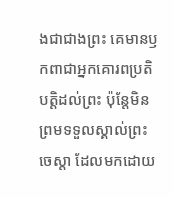ងជាជាងព្រះ គេមានឫកពាជាអ្នកគោរពប្រតិបត្តិដល់ព្រះ ប៉ុន្តែមិនព្រមទទួលស្គាល់ព្រះចេស្តា ដែលមកដោយ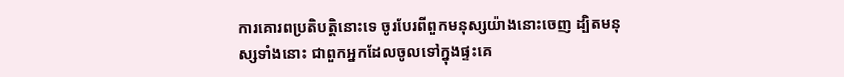ការគោរពប្រតិបត្តិនោះទេ ចូរបែរពីពួកមនុស្សយ៉ាងនោះចេញ ដ្បិតមនុស្សទាំងនោះ ជាពួកអ្នកដែលចូលទៅក្នុងផ្ទះគេ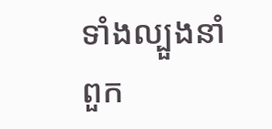ទាំងល្បួងនាំពួក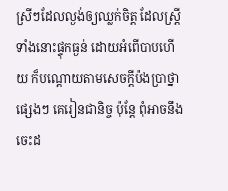ស្រីៗដែលល្ងង់ឲ្យឈ្លក់ចិត្ត ដែលស្ត្រីទាំងនោះផ្ទុកធ្ងន់ ដោយអំពើបាបហើយ ក៏បណ្តោយតាមសេចក្ដីប៉ងប្រាថ្នាផ្សេងៗ គេរៀនជានិច្ច ប៉ុន្តែ ពុំអាចនឹងចេះដ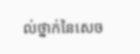ល់ថ្នាក់នៃសេច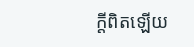ក្ដីពិតឡើយ